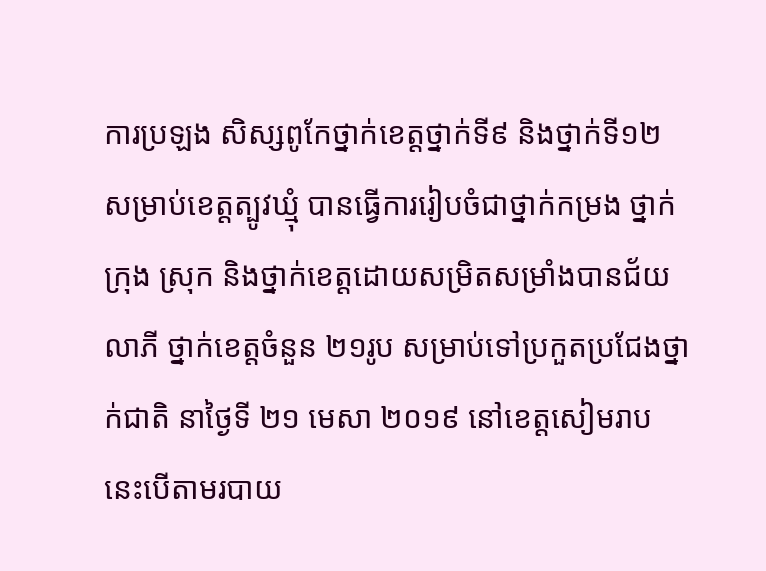ការប្រឡង សិស្សពូកែថ្នាក់ខេត្តថ្នាក់ទី៩ និងថ្នាក់ទី១២ សម្រាប់ខេត្តត្បូវឃ្មុំ បានធ្វើការរៀបចំជាថ្នាក់កម្រង ថ្នាក់ក្រុង ស្រុក និងថ្នាក់ខេត្តដោយសម្រិតសម្រាំងបានជ័យលាភី ថ្នាក់ខេត្តចំនួន ២១រូប សម្រាប់ទៅប្រកួតប្រជែងថ្នាក់ជាតិ នាថ្ងៃទី ២១ មេសា ២០១៩ នៅខេត្តសៀមរាប នេះបើតាមរបាយ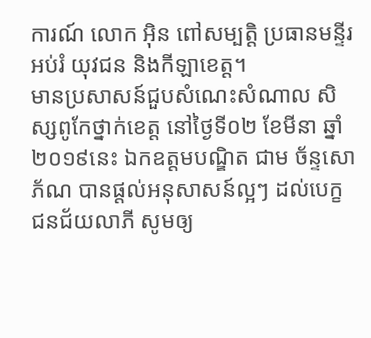ការណ៍ លោក អ៊ិន ពៅសម្បត្តិ ប្រធានមន្ទីរអប់រំ យុវជន និងកីឡាខេត្ត។
មានប្រសាសន៍ជួបសំណេះសំណាល សិស្សពូកែថ្នាក់ខេត្ត នៅថ្ងៃទី០២ ខែមីនា ឆ្នាំ២០១៩នេះ ឯកឧត្តមបណ្ឌិត ជាម ច័ន្ទសោភ័ណ បានផ្តល់អនុសាសន៍ល្អៗ ដល់បេក្ខជនជ័យលាភី សូមឲ្យ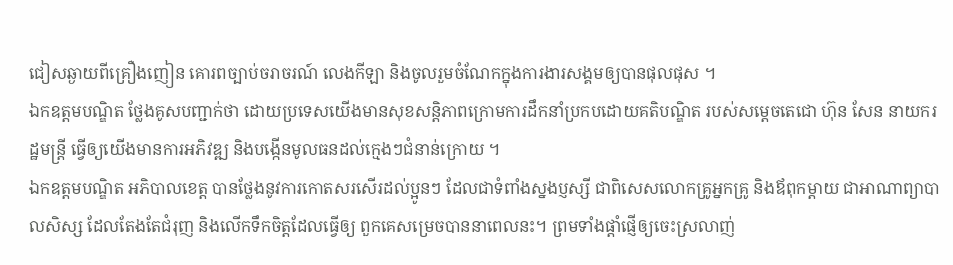ជៀសឆ្ងាយពីគ្រឿងញៀន គោរពច្បាប់ចរាចរណ៍ លេងកីឡា និងចូលរួមចំណែកក្នុងការងារសង្គមឲ្យបានផុលផុស ។
ឯកឧត្តមបណ្ឌិត ថ្លែងគូសបញ្ជាក់ថា ដោយប្រទេសយើងមានសុខសន្តិភាពក្រោមការដឹកនាំប្រកបដោយគតិបណ្ឌិត របស់សម្តេចតេជោ ហ៊ុន សែន នាយករដ្ឋមន្ត្រី ធ្វើឲ្យយើងមានការអភិវឌ្ឍ និងបង្កើនមូលធនដល់ក្មេងៗជំនាន់ក្រោយ ។
ឯកឧត្តមបណ្ឌិត អភិបាលខេត្ត បានថ្លែងនូវការកោតសរសើរដល់ប្អូនៗ ដែលជាទំពាំងស្នងប្ញស្សី ជាពិសេសលោកគ្រូអ្នកគ្រូ និងឪពុកម្តាយ ជាអាណាព្យាបាលសិស្ស ដែលតែងតែជំរុញ និងលើកទឹកចិត្តដែលធ្វើឲ្យ ពួកគេសម្រេចបាននាពេលនះ។ ព្រមទាំងផ្តាំផ្ញើឲ្យចេះស្រលាញ់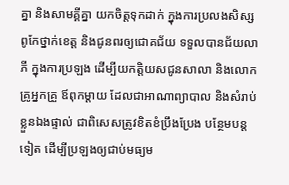គ្នា និងសាមគ្គីគ្នា យកចិត្តទុកដាក់ ក្នុងការប្រលងសិស្សពូកែថ្នាក់ខេត្ត និងជូនពរឲ្យជោគជ័យ ទទួលបានជ័យលាភី ក្នុងការប្រឡង ដើម្បីយកត្តិយសជូនសាលា និងលោកគ្រូអ្នកគ្រួ ឪពុកម្តាយ ដែលជាអាណាព្យាបាល និងសំរាប់ខ្លួនឯងផ្ទាល់ ជាពិសេសត្រូវខិតខំប្រឹងប្រែង បន្ថែមបន្តទៀត ដើម្បីប្រឡងឲ្យជាប់មធ្យម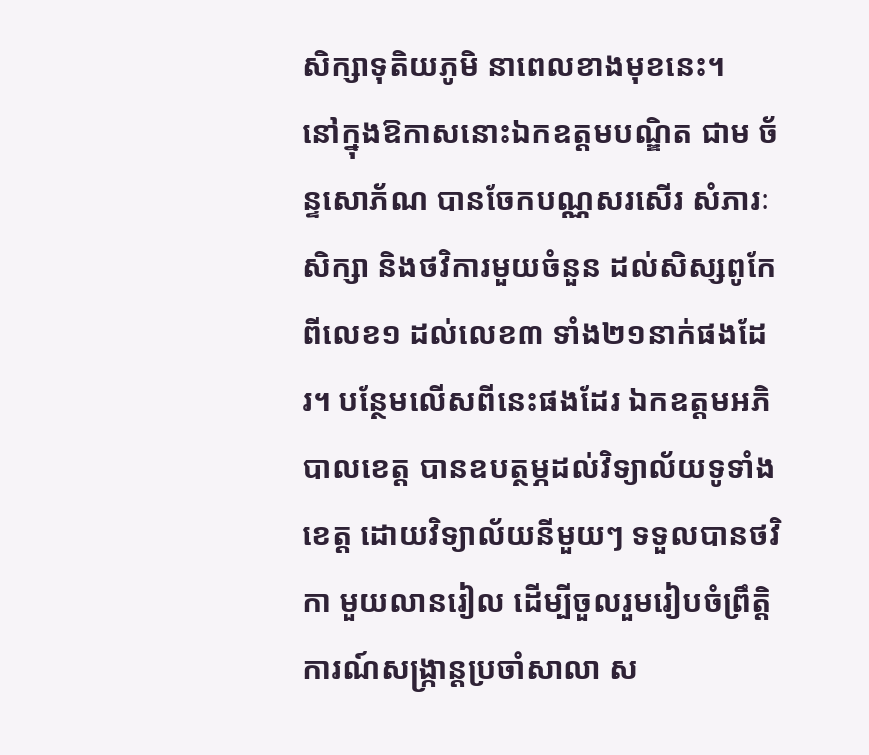សិក្សាទុតិយភូមិ នាពេលខាងមុខនេះ។
នៅក្នុងឱកាសនោះឯកឧត្តមបណ្ឌិត ជាម ច័ន្ទសោភ័ណ បានចែកបណ្ណសរសើរ សំភារៈសិក្សា និងថវិការមួយចំនួន ដល់សិស្សពូកែពីលេខ១ ដល់លេខ៣ ទាំង២១នាក់ផងដែរ។ បន្ថែមលើសពីនេះផងដែរ ឯកឧត្តមអភិបាលខេត្ត បានឧបត្ថម្ភដល់វិទ្យាល័យទូទាំងខេត្ត ដោយវិទ្យាល័យនីមួយៗ ទទួលបានថវិកា មួយលានរៀល ដើម្បីចួលរួមរៀបចំព្រឹត្តិការណ៍សង្ក្រាន្តប្រចាំសាលា ស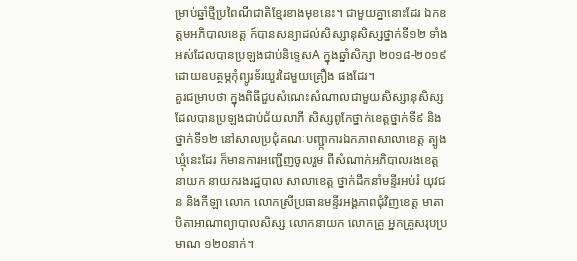ម្រាប់ឆ្នាំថ្មីប្រពៃណីជាតិខែ្មរខាងមុខនេះ។ ជាមួយគ្នានោះដែរ ឯកឧត្តមអភិបាលខេត្ត ក៍បានសន្យាដល់សិស្សានុសិស្សថ្នាក់ទី១២ ទាំងអស់ដែលបានប្រឡងជាប់និទ្ទេសA ក្នុងឆ្នាំសិក្សា ២០១៨-២០១៩ ដោយឧបត្ថម្ភកុំព្យូរទ័រយួរដៃមួយគ្រឿង ផងដែរ។
គួរជម្រាបថា ក្នុងពិធីជួបសំណេះសំណាលជាមួយសិស្សានុសិស្ស ដែលបានប្រឡងជាប់ជ័យលាភី សិស្សពូកែថ្នាក់ខេត្តថ្នាក់ទី៩ និងថ្នាក់ទី១២ នៅសាលប្រជុំគណៈបញ្ជា្កការឯកភាពសាលាខេត្ត ត្បូងឃ្មុំនេះដែរ ក៏មានការអញ្ជើញចូលរួម ពីសំណាក់អភិបាលរងខេត្ត នាយក នាយករងរដ្ឋបាល សាលាខេត្ត ថ្នាក់ដឹកនាំមន្ទីរអប់រំ យុវជន និងកីឡា លោក លោកស្រីប្រធានមន្ទីរអង្គភាពជុំវិញខេត្ត មាតាបិតាអាណាព្យាបាលសិស្ស លោកនាយក លោកគ្រូ អ្នកគ្រូសរុបប្រមាណ ១២០នាក់។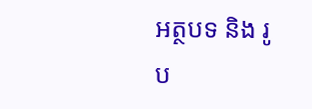អត្ថបទ និង រូប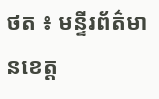ថត ៖ មន្ទីរព័ត៌មានខេត្ត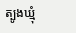ត្បូងឃ្មុំ